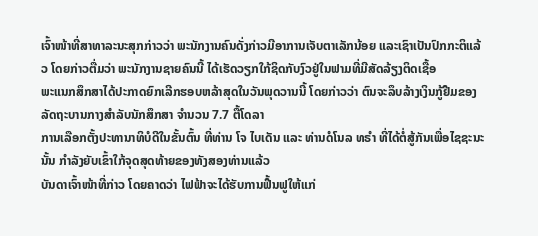ເຈົ້າໜ້າທີ່ສາທາລະນະສຸກກ່າວວ່າ ພະນັກງານຄົນດັ່ງກ່າວມີອາການເຈັບຕາເລັກນ້ອຍ ແລະເຊົາເປັນປົກກະຕິແລ້ວ ໂດຍກ່າວຕື່ມວ່າ ພະນັກງານຊາຍຄົນນີ້ ໄດ້ເຮັດວຽກໃກ້ຊິດກັບງົວຢູ່ໃນຟາມທີ່ມີສັດລ້ຽງຕິດເຊື້ອ
ພະແນກສຶກສາໄດ້ປະກາດຍົກເລີກຮອບຫລ້າສຸດໃນວັນພຸດວານນີ້ ໂດຍກ່າວວ່າ ຕົນຈະລຶບລ້າງເງິນກູ້ຢືມຂອງລັດຖະບານກາງສໍາລັບນັກສຶກສາ ຈໍານວນ 7.7 ຕື້ໂດລາ
ການເລືອກຕັ້ງປະທານາທິບໍດີໃນຂັ້ນຕົ້ນ ທີ່ທ່ານ ໂຈ ໄບເດັນ ແລະ ທ່ານດໍໂນລ ທຣຳ ທີ່ໄດ້ຕໍ່ສູ້ກັນເພື່ອໄຊຊະນະນັ້ນ ກຳລັງຍັບເຂົ້າໃກ້ຈຸດສຸດທ້າຍຂອງທັງສອງທ່ານແລ້ວ
ບັນດາເຈົ້າໜ້າທີ່ກ່າວ ໂດຍຄາດວ່າ ໄຟຟ້າຈະໄດ້ຮັບການຟື້ນຟູໃຫ້ແກ່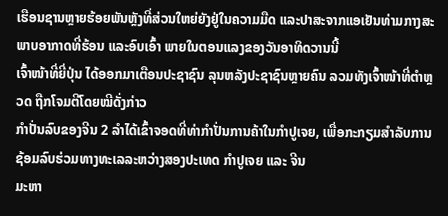ເຮືອນຊານຫຼາຍຮ້ອຍພັນຫຼັງທີ່ສ່ວນໃຫຍ່ຍັງຢູ່ໃນຄວາມມືດ ແລະປາສະຈາກແອເຢັນທ່າມກາງສະພາບອາກາດທີ່ຮ້ອນ ແລະອົບເອົ້າ ພາຍໃນຕອນແລງຂອງວັນອາທິດວານນີ້
ເຈົ້າໜ້າທີ່ຍີ່ປຸ່ນ ໄດ້ອອກມາເຕືອນປະຊາຊົນ ລຸນຫລັງປະຊາຊົນຫຼາຍຄົນ ລວມທັງເຈົ້າໜ້າທີ່ຕຳຫຼວດ ຖືກໂຈມຕີໂດຍໝີດັ່ງກ່າວ
ກໍາປັ່ນລົບຂອງຈີນ 2 ລໍາໄດ້ເຂົ້າຈອດທີ່ທ່າກໍາປັ່ນການຄ້າໃນກໍາປູເຈຍ, ເພື່ອກະກຽມສໍາລັບການຊ້ອມລົບຮ່ວມທາງທະເລລະຫວ່າງສອງປະເທດ ກໍາປູເຈຍ ແລະ ຈີນ
ມະຫາ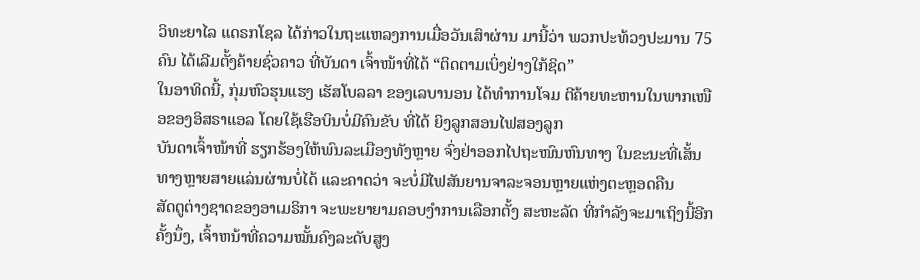ວິທະຍາໄລ ແດຣກໂຊລ ໄດ້ກ່າວໃນຖະແຫລງການເມື່ອວັນເສົາຜ່ານ ມານີ້ວ່າ ພວກປະທ້ວງປະມານ 75 ຄົນ ໄດ້ເລີມຕັ້ງຄ້າຍຊົ່ວຄາວ ທີ່ບັນດາ ເຈົ້າໜ້າທີ່ໄດ້ “ຕິດຕາມເບິ່ງຢ່າງໃກ້ຊິດ”
ໃນອາທິດນີ້, ກຸ່ມຫົວຮຸນແຮງ ເຮັສໂບລລາ ຂອງເລບານອນ ໄດ້ທໍາການໂຈມ ຕີຄ້າຍທະຫານໃນພາກເໜືອຂອງອິສຣາແອລ ໂດຍໃຊ້ເຮືອບິນບໍ່ມີຄົນຂັບ ທີ່ໄດ້ ຍິງລູກສອນໄຟສອງລູກ
ບັນດາເຈົ້າໜ້າທີ່ ຮຽກຮ້ອງໃຫ້ພົນລະເມືອງທັງຫຼາຍ ຈົ່ງຢ່າອອກໄປຖະໜົນຫົນທາງ ໃນຂະນະທີ່ເສັ້ນທາງຫຼາຍສາຍແລ່ນຜ່ານບໍ່ໄດ້ ແລະຄາດວ່າ ຈະບໍ່ມີໄຟສັນຍານຈາລະຈອນຫຼາຍແຫ່ງຕະຫຼອດຄືນ
ສັດຕູຕ່າງຊາດຂອງອາເມຣິກາ ຈະພະຍາຍາມຄອບງຳການເລືອກຕັ້ງ ສະຫະລັດ ທີ່ກຳລັງຈະມາເຖິງນີ້ອີກຄັ້ງນຶ່ງ, ເຈົ້າຫນ້າທີ່ຄວາມໝັ້ນຄົງລະດັບສູງ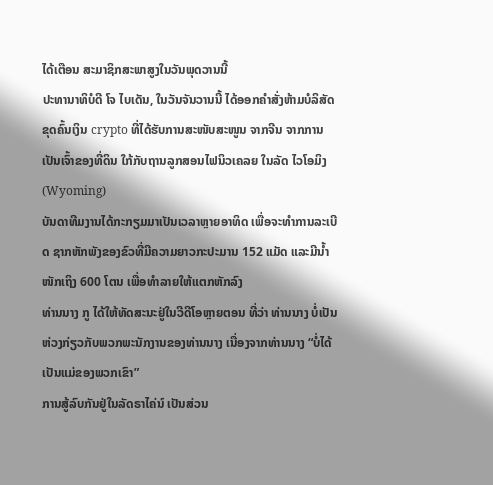ໄດ້ເຕືອນ ສະມາຊິກສະພາສູງໃນວັນພຸດວານນີ້
ປະທານາທິບໍດີ ໂຈ ໄບເດັນ, ໃນວັນຈັນວານນີ້ ໄດ້ອອກຄຳສັ່ງຫ້າມບໍລິສັດຂຸດຄົ້ນເງິນ crypto ທີ່ໄດ້ຮັບການສະໜັບສະໜູນ ຈາກຈີນ ຈາກການເປັນເຈົ້າຂອງທີ່ດິນ ໃກ້ກັບຖານລູກສອນໄຟນິວເຄລຍ ໃນລັດ ໄວໂອມິງ (Wyoming)
ບັນດາທີມງານໄດ້ກະກຽມມາເປັນເວລາຫຼາຍອາທິດ ເພື່ອຈະທຳການລະເບີດ ຊາກຫັກພັງຂອງຂົວທີ່ມີຄວາມຍາວກະປະມານ 152 ແມັດ ແລະມີນ້ຳໜັກເຖິງ 600 ໂຕນ ເພື່ອທຳລາຍໃຫ້ແຕກຫັກລົງ
ທ່ານນາງ ກູ ໄດ້ໃຫ້ທັດສະນະຢູ່ໃນວີດີໂອຫຼາຍຕອນ ທີ່ວ່າ ທ່ານນາງ ບໍ່ເປັນຫ່ວງກ່ຽວກັບພວກພະນັກງານຂອງທ່ານນາງ ເນື່ອງຈາກທ່ານນາງ “ບໍ່ໄດ້ເປັນແມ່ຂອງພວກເຂົາ”
ການສູ້ລົບກັນຢູ່ໃນລັດຣາໄຄ່ນ໌ ເປັນສ່ວນ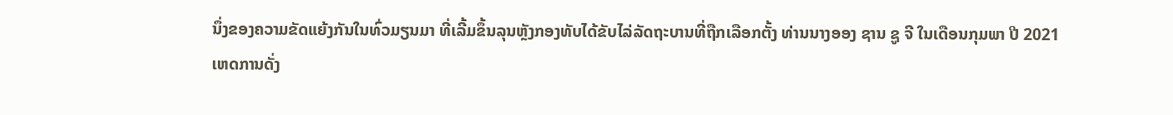ນຶ່ງຂອງຄວາມຂັດແຍ້ງກັນໃນທົ່ວມຽນມາ ທີ່ເລີ້ມຂຶ້ນລຸນຫຼັງກອງທັບໄດ້ຂັບໄລ່ລັດຖະບານທີ່ຖືກເລືອກຕັ້ງ ທ່ານນາງອອງ ຊານ ຊູ ຈີ ໃນເດືອນກຸມພາ ປີ 2021
ເຫດການດັ່ງ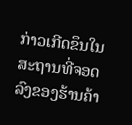ກ່າວເກີດຂຶນໃນສະຖານທີ່ຈອດລົງຂອງຮ້ານຄ້າ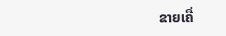ຂາຍເຄື່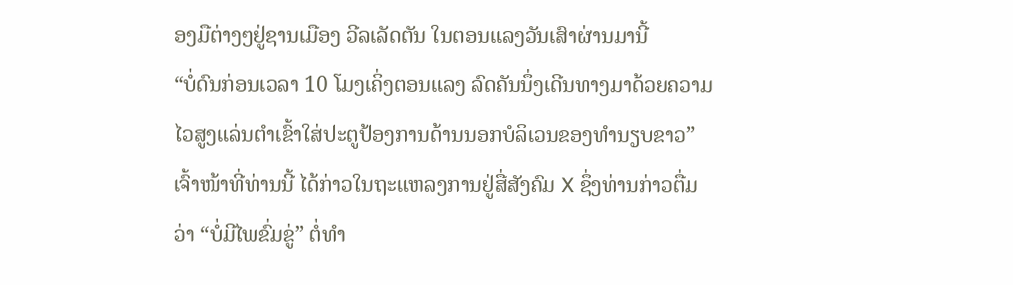ອງມືຕ່າງໆຢູ່ຊານເມືອງ ວີລເລັດຕັນ ໃນຕອນແລງວັນເສົາຜ່ານມານີ້
“ບໍ່ດົນກ່ອນເວລາ 10 ໂມງເຄິ່ງຕອນແລງ ລົດຄັນນຶ່ງເດີນທາງມາດ້ວຍຄວາມໄວສູງແລ່ນຕຳເຂົ້າໃສ່ປະຕູປ້ອງການດ້ານນອກບໍລິເວນຂອງທຳນຽບຂາວ” ເຈົ້າໜ້າທີ່ທ່ານນີ້ ໄດ້ກ່າວໃນຖະແຫລງການຢູ່ສື່ສັງຄົມ X ຊຶ່ງທ່ານກ່າວຕື່ມວ່າ “ບໍ່ມີໄພຂົ່ມຂູ່” ຕໍ່ທຳ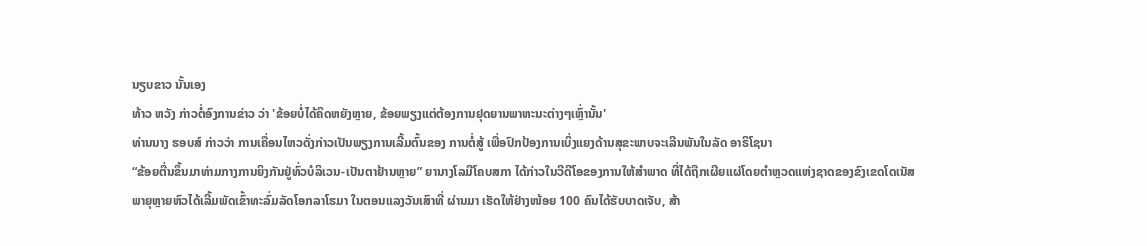ນຽບຂາວ ນັ້ນເອງ
ທ້າວ ຫວັງ ກ່າວຕໍ່ອົງການຂ່າວ ວ່າ 'ຂ້ອຍບໍ່ໄດ້ຄິດຫຍັງຫຼາຍ, ຂ້ອຍພຽງແຕ່ຕ້ອງການຢຸດຍານພາຫະນະຕ່າງໆເຫຼົ່ານັ້ນ'
ທ່ານນາງ ຮອບສ໌ ກ່າວວ່າ ການເຄື່ອນໄຫວດັ່ງກ່າວເປັນພຽງການເລີ້ມຕົ້ນຂອງ ການຕໍ່ສູ້ ເພື່ອປົກປ້ອງການເບິ່ງແຍງດ້ານສຸຂະພາບຈະເລີນພັນໃນລັດ ອາຣິໂຊນາ
“ຂ້ອຍຕື່ນຂຶ້ນມາທ່າມກາງການຍິງກັນຢູ່ທົ່ວບໍລິເວນ-ເປັນຕາຢ້ານຫຼາຍ” ຍານາງໂລມີໂຄບສກາ ໄດ້ກ່າວໃນວີດີໂອຂອງການໃຫ້ສຳພາດ ທີ່ໄດ້ຖືກເຜີຍແຜ່ໂດຍຕຳຫຼວດແຫ່ງຊາດຂອງຂົງເຂດໂດເນັສ
ພາຍຸຫຼາຍຫົວໄດ້ເລີ້ມພັດເຂົ້າທະລົ່ມລັດໂອກລາໂຮມາ ໃນຕອນແລງວັນເສົາທີ່ ຜ່ານມາ ເຮັດໃຫ້ຢ່າງໜ້ອຍ 100 ຄົນໄດ້ຮັບບາດເຈັບ, ສ້າ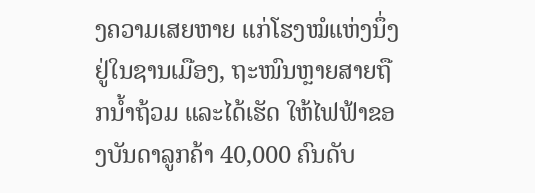ງຄວາມເສຍຫາຍ ແກ່ໂຮງໝໍແຫ່ງນຶ່ງຢູ່ໃນຊານເມືອງ, ຖະໜົນຫຼາຍສາຍຖືກນ້ຳຖ້ວມ ແລະໄດ້ເຮັດ ໃຫ້ໄຟຟ້າຂອງບັນດາລູກຄ້າ 40,000 ຄົນດັບ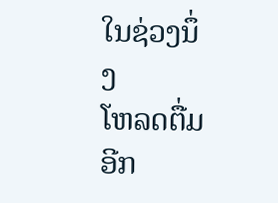ໃນຊ່ວງນຶ່ງ
ໂຫລດຕື່ມອີກ